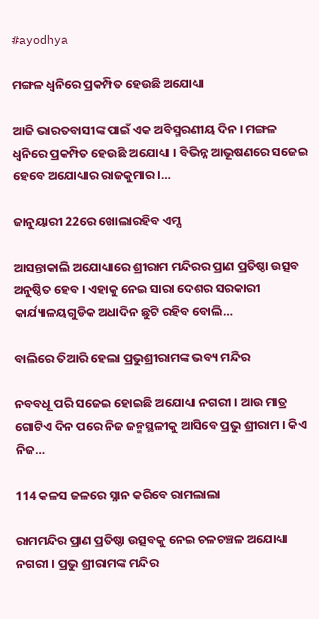#ayodhya

ମଙ୍ଗଳ ଧ୍ୱନିରେ ପ୍ରକମ୍ପିତ ହେଉଛି ଅଯୋଧ୍ୟା

ଆଜି ଭାରତବାସୀଙ୍କ ପାଇଁ ଏକ ଅବିସ୍ମରଣୀୟ ଦିନ । ମଙ୍ଗଳ ଧ୍ୱନିରେ ପ୍ରକମ୍ପିତ ହେଉଛି ଅଯୋଧ୍ୟା । ବିଭିନ୍ନ ଆଭୂଷଣରେ ସଜେଇ ହେବେ ଅଯୋଧ୍ୟାର ରାଜକୁମାର ।…

ଜାନୁୟାରୀ 22ରେ ଖୋଲାରହିବ ଏମ୍ସ

ଆସନ୍ତାକାଲି ଅଯୋଧ୍ୟାରେ ଶ୍ରୀରାମ ମନ୍ଦିରର ପ୍ରାଣ ପ୍ରତିଷ୍ଠା ଉତ୍ସବ ଅନୁଷ୍ଠିତ ହେବ । ଏହାକୁ ନେଇ ସାରା ଦେଶର ସରକାରୀ କାର୍ଯ୍ୟାଳୟଗୁଡିକ ଅଧାଦିନ ଛୁଟି ରହିବ ବୋଲି…

ବାଲିରେ ତିଆରି ହେଲା ପ୍ରଭୁଶ୍ରୀରାମଙ୍କ ଭବ୍ୟ ମନ୍ଦିର

ନବବଧୂ ପରି ସଜେଇ ହୋଇଛି ଅଯୋଧ୍ୟା ନଗରୀ । ଆଉ ମାତ୍ର ଗୋଟିଏ ଦିନ ପରେ ନିଜ ଜନ୍ମସ୍ଥଳୀକୁ ଆସିବେ ପ୍ରଭୁ ଶ୍ରୀରାମ । କିଏ ନିଜ…

114 କଳସ ଜଳରେ ସ୍ନାନ କରିବେ ରାମଲାଲା

ରାମମନ୍ଦିର ପ୍ରାଣ ପ୍ରତିଷ୍ଠା ଉତ୍ସବକୁ ନେଇ ଚଳଚଞ୍ଚଳ ଅଯୋଧ୍ୟା ନଗରୀ । ପ୍ରଭୁ ଶ୍ରୀରାମଙ୍କ ମନ୍ଦିର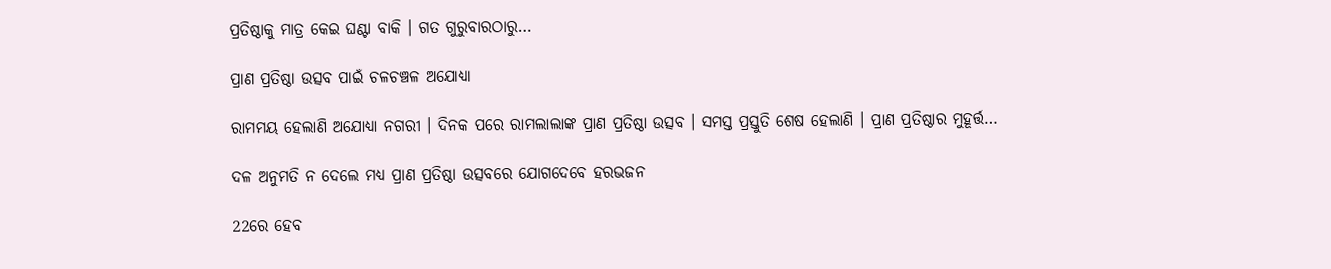ପ୍ରତିଷ୍ଠାକୁ ମାତ୍ର କେଇ ଘଣ୍ଟା ବାକି । ଗତ ଗୁରୁବାରଠାରୁ…

ପ୍ରାଣ ପ୍ରତିଷ୍ଠା ଉତ୍ସବ ପାଇଁ ଚଳଚଞ୍ଚଳ ଅଯୋଧ୍ୟା

ରାମମୟ ହେଲାଣି ଅଯୋଧ୍ୟା ନଗରୀ । ଦିନକ ପରେ ରାମଲାଲାଙ୍କ ପ୍ରାଣ ପ୍ରତିଷ୍ଠା ଉତ୍ସବ । ସମସ୍ତ ପ୍ରସ୍ତୁତି ଶେଷ ହେଲାଣି । ପ୍ରାଣ ପ୍ରତିଷ୍ଠାର ମୁହୂର୍ତ୍ତ…

ଦଳ ଅନୁମତି ନ ଦେଲେ ମଧ୍ୟ ପ୍ରାଣ ପ୍ରତିଷ୍ଠା ଉତ୍ସବରେ ଯୋଗଦେବେ ହରଭଜନ

22ରେ ହେବ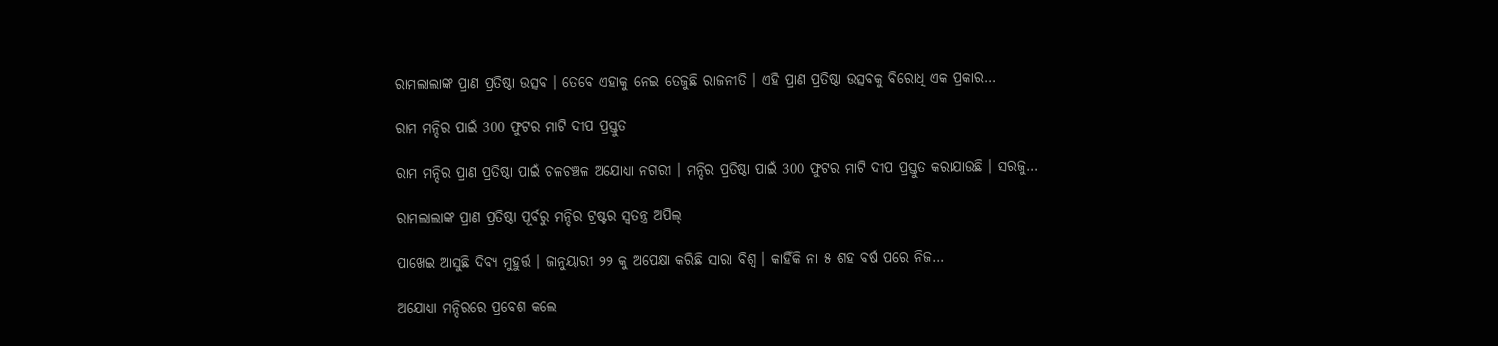ରାମଲାଲାଙ୍କ ପ୍ରାଣ ପ୍ରତିଷ୍ଠା ଉତ୍ସବ । ତେବେ ଏହାକୁ ନେଇ ତେଜୁଛି ରାଜନୀତି । ଏହି ପ୍ରାଣ ପ୍ରତିଷ୍ଠା ଉତ୍ସବକୁ ବିରୋଧି ଏକ ପ୍ରକାର…

ରାମ ମନ୍ଦିର ପାଇଁ 300 ଫୁଟର ମାଟି ଦୀପ ପ୍ରସ୍ତୁତ

ରାମ ମନ୍ଦିର ପ୍ରାଣ ପ୍ରତିଷ୍ଠା ପାଇଁ ଚଳଚଞ୍ଚଳ ଅଯୋଧ୍ୟା ନଗରୀ । ମନ୍ଦିର ପ୍ରତିଷ୍ଠା ପାଇଁ 300 ଫୁଟର ମାଟି ଦୀପ ପ୍ରସ୍ତୁତ କରାଯାଉଛି । ସରଜୁ…

ରାମଲାଲାଙ୍କ ପ୍ରାଣ ପ୍ରତିଷ୍ଠା ପୂର୍ବରୁ ମନ୍ଦିର ଟ୍ରଷ୍ଟର ସ୍ୱତନ୍ତ୍ର ଅପିଲ୍‌

ପାଖେଇ ଆସୁଛି ଦିବ୍ୟ ମୁହୁର୍ତ୍ତ । ଜାନୁୟାରୀ ୨୨ କୁ ଅପେକ୍ଷା କରିଛି ସାରା ବିଶ୍ୱ । କାହିଁକି ନା ୫ ଶହ ବର୍ଷ ପରେ ନିଜ…

ଅଯୋଧ୍ୟା ମନ୍ଦିରରେ ପ୍ରବେଶ କଲେ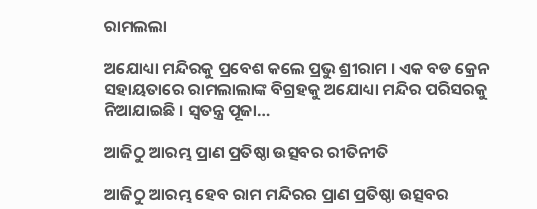ରାମଲଲା

ଅଯୋଧ୍ୟା ମନ୍ଦିରକୁ ପ୍ରବେଶ କଲେ ପ୍ରଭୁ ଶ୍ରୀରାମ । ଏକ ବଡ କ୍ରେନ ସହାୟତାରେ ରାମଲାଲାଙ୍କ ବିଗ୍ରହକୁ ଅଯୋଧ୍ୟା ମନ୍ଦିର ପରିସରକୁ ନିଆଯାଇଛି । ସ୍ୱତନ୍ତ୍ର ପୂଜା…

ଆଜିଠୁ ଆରମ୍ଭ ପ୍ରାଣ ପ୍ରତିଷ୍ଠା ଉତ୍ସବର ରୀତିନୀତି

ଆଜିଠୁ ଆରମ୍ଭ ହେବ ରାମ ମନ୍ଦିରର ପ୍ରାଣ ପ୍ରତିଷ୍ଠା ଉତ୍ସବର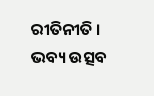ରୀତିନୀତି । ଭବ୍ୟ ଉତ୍ସବ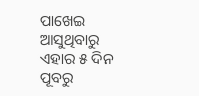ପାଖେଇ ଆସୁଥିବାରୁ ଏହାର ୫ ଦିନ ପୂବରୁ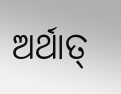ଅର୍ଥାତ୍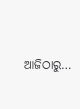ଆଜିଠାରୁ…